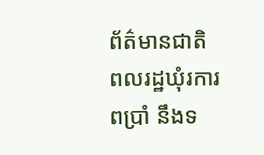ព័ត៌មានជាតិ
ពលរដ្ឋឃុំរការពប្រាំ នឹងទ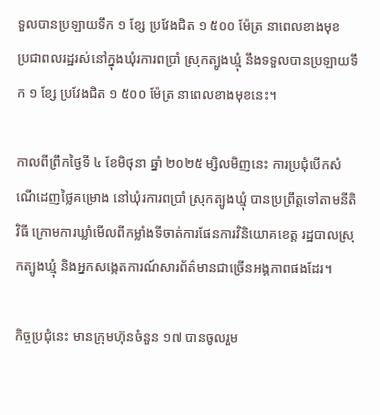ទួលបានប្រឡាយទឹក ១ ខ្សែ ប្រវែងជិត ១ ៥០០ ម៉ែត្រ នាពេលខាងមុខ
ប្រជាពលរដ្ឋរស់នៅក្នុងឃុំរការពប្រាំ ស្រុកត្បូងឃ្មុំ នឹងទទួលបានប្រឡាយទឹក ១ ខ្សែ ប្រវែងជិត ១ ៥០០ ម៉ែត្រ នាពេលខាងមុខនេះ។

កាលពីព្រឹកថ្ងៃទី ៤ ខែមិថុនា ឆ្នាំ ២០២៥ ម្សិលមិញនេះ ការប្រជុំបើកសំណើដេញថ្លៃគម្រោង នៅឃុំរការពប្រាំ ស្រុកត្បូងឃ្មុំ បានប្រព្រឹត្តទៅតាមនីតិវិធី ក្រោមការឃ្លាំមើលពីកម្លាំងទីចាត់ការផែនការវិនិយោគខេត្ត រដ្ឋបាលស្រុកត្បូងឃ្មុំ និងអ្នកសង្កេតការណ៍សារព័ត៌មានជាច្រើនអង្គភាពផងដែរ។

កិច្ចប្រជុំនេះ មានក្រុមហ៊ុនចំនួន ១៧ បានចូលរួម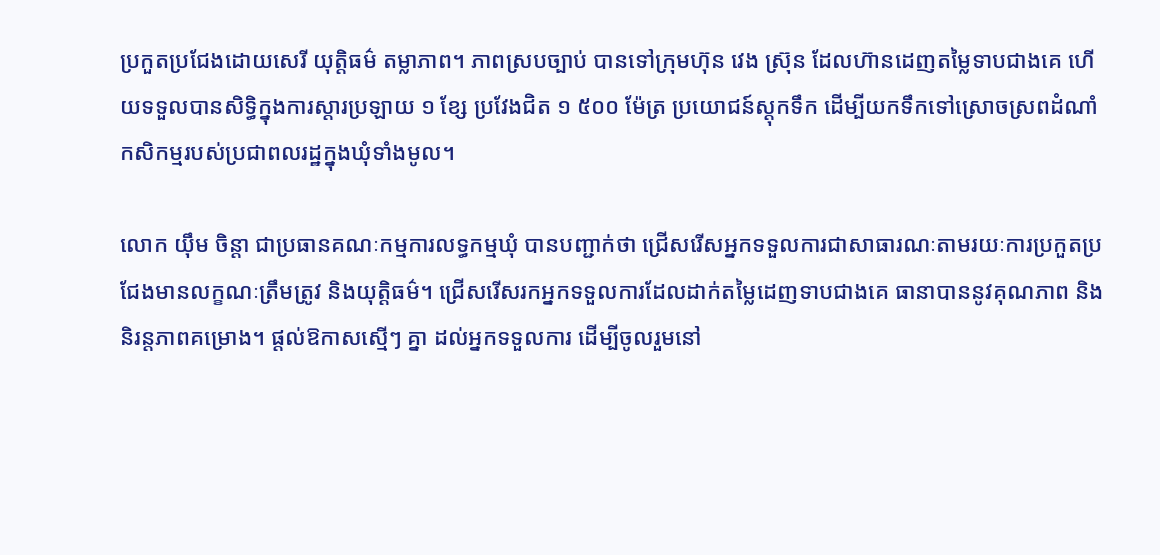ប្រកួតប្រជែងដោយសេរី យុត្តិធម៌ តម្លាភាព។ ភាពស្របច្បាប់ បានទៅក្រុមហ៊ុន វេង ស្រ៊ុន ដែលហ៊ានដេញតម្លៃទាបជាងគេ ហើយទទួលបានសិទ្ធិក្នុងការស្តារប្រឡាយ ១ ខ្សែ ប្រវែងជិត ១ ៥០០ ម៉ែត្រ ប្រយោជន៍ស្តុកទឹក ដើម្បីយកទឹកទៅស្រោចស្រពដំណាំកសិកម្មរបស់ប្រជាពលរដ្ឋក្នុងឃុំទាំងមូល។

លោក យ៉ឹម ចិន្តា ជាប្រធានគណៈកម្មការលទ្ធកម្មឃុំ បានបញ្ជាក់ថា ជ្រើសរើសអ្នកទទួលការជាសាធារណៈតាមរយៈការប្រកួតប្រជែងមានលក្ខណៈត្រឹមត្រូវ និងយុត្តិធម៌។ ជ្រើសរើសរកអ្នកទទួលការដែលដាក់តម្លៃដេញទាបជាងគេ ធានាបាននូវគុណភាព និងនិរន្តភាពគម្រោង។ ផ្តល់ឱកាសស្មើៗ គ្នា ដល់អ្នកទទួលការ ដើម្បីចូលរួមនៅ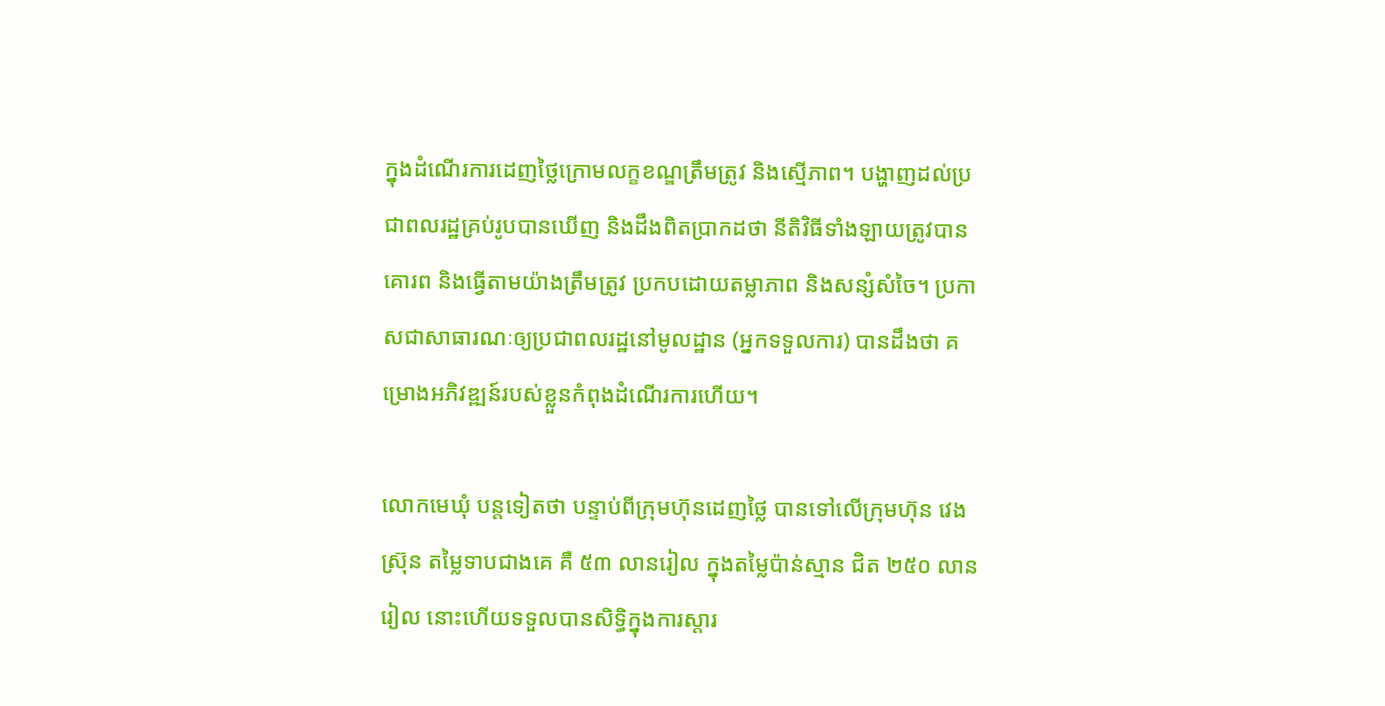ក្នុងដំណើរការដេញថ្លៃក្រោមលក្ខខណ្ឌត្រឹមត្រូវ និងស្មើភាព។ បង្ហាញដល់ប្រជាពលរដ្ឋគ្រប់រូបបានឃើញ និងដឹងពិតប្រាកដថា នីតិវិធីទាំងឡាយត្រូវបានគោរព និងធ្វើតាមយ៉ាងត្រឹមត្រូវ ប្រកបដោយតម្លាភាព និងសន្សំសំចៃ។ ប្រកាសជាសាធារណៈឲ្យប្រជាពលរដ្ឋនៅមូលដ្ឋាន (អ្នកទទួលការ) បានដឹងថា គម្រោងអភិវឌ្ឍន៍របស់ខ្លួនកំពុងដំណើរការហើយ។

លោកមេឃុំ បន្តទៀតថា បន្ទាប់ពីក្រុមហ៊ុនដេញថ្លៃ បានទៅលើក្រុមហ៊ុន វេង ស្រ៊ុន តម្លៃទាបជាងគេ គឺ ៥៣ លានរៀល ក្នុងតម្លៃប៉ាន់ស្មាន ជិត ២៥០ លានរៀល នោះហើយទទួលបានសិទ្ធិក្នុងការស្តារ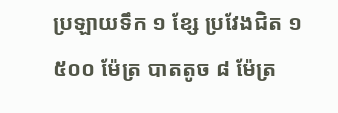ប្រឡាយទឹក ១ ខ្សែ ប្រវែងជិត ១ ៥០០ ម៉ែត្រ បាតតូច ៨ ម៉ែត្រ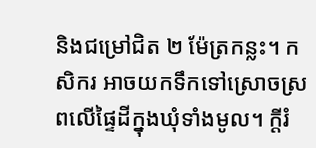និងជម្រៅជិត ២ ម៉ែត្រកន្លះ។ កសិករ អាចយកទឹកទៅស្រោចស្រពលើផ្ទៃដីក្នុងឃុំទាំងមូល។ ក្តីរំ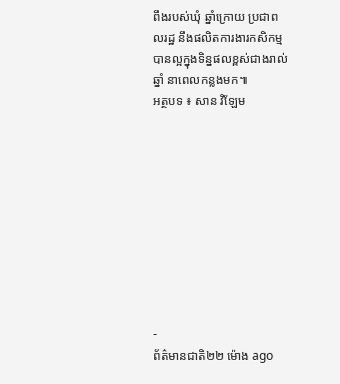ពឹងរបស់ឃុំ ឆ្នាំក្រោយ ប្រជាពលរដ្ឋ នឹងផលិតការងារកសិកម្មបានល្អក្នុងទិន្នផលខ្ពស់ជាងរាល់ឆ្នាំ នាពេលកន្លងមក៕
អត្ថបទ ៖ សាន វិឡែម










-
ព័ត៌មានជាតិ២២ ម៉ោង ago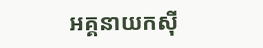អគ្គនាយកស៊ី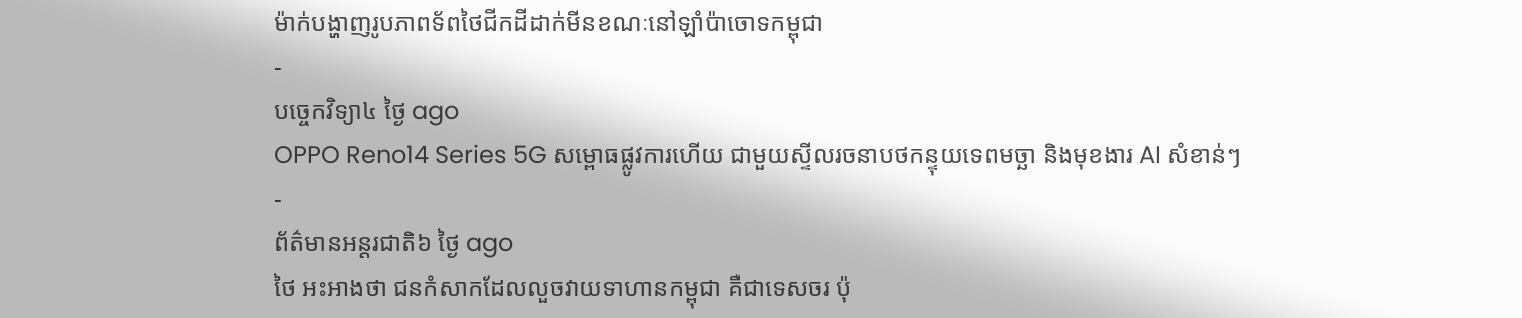ម៉ាក់បង្ហាញរូបភាពទ័ពថៃជីកដីដាក់មីនខណៈនៅឡាំប៉ាចោទកម្ពុជា
-
បច្ចេកវិទ្យា៤ ថ្ងៃ ago
OPPO Reno14 Series 5G សម្ពោធផ្លូវការហើយ ជាមួយស្ទីលរចនាបថកន្ទុយទេពមច្ឆា និងមុខងារ AI សំខាន់ៗ
-
ព័ត៌មានអន្ដរជាតិ៦ ថ្ងៃ ago
ថៃ អះអាងថា ជនកំសាកដែលលួចវាយទាហានកម្ពុជា គឺជាទេសចរ ប៉ុ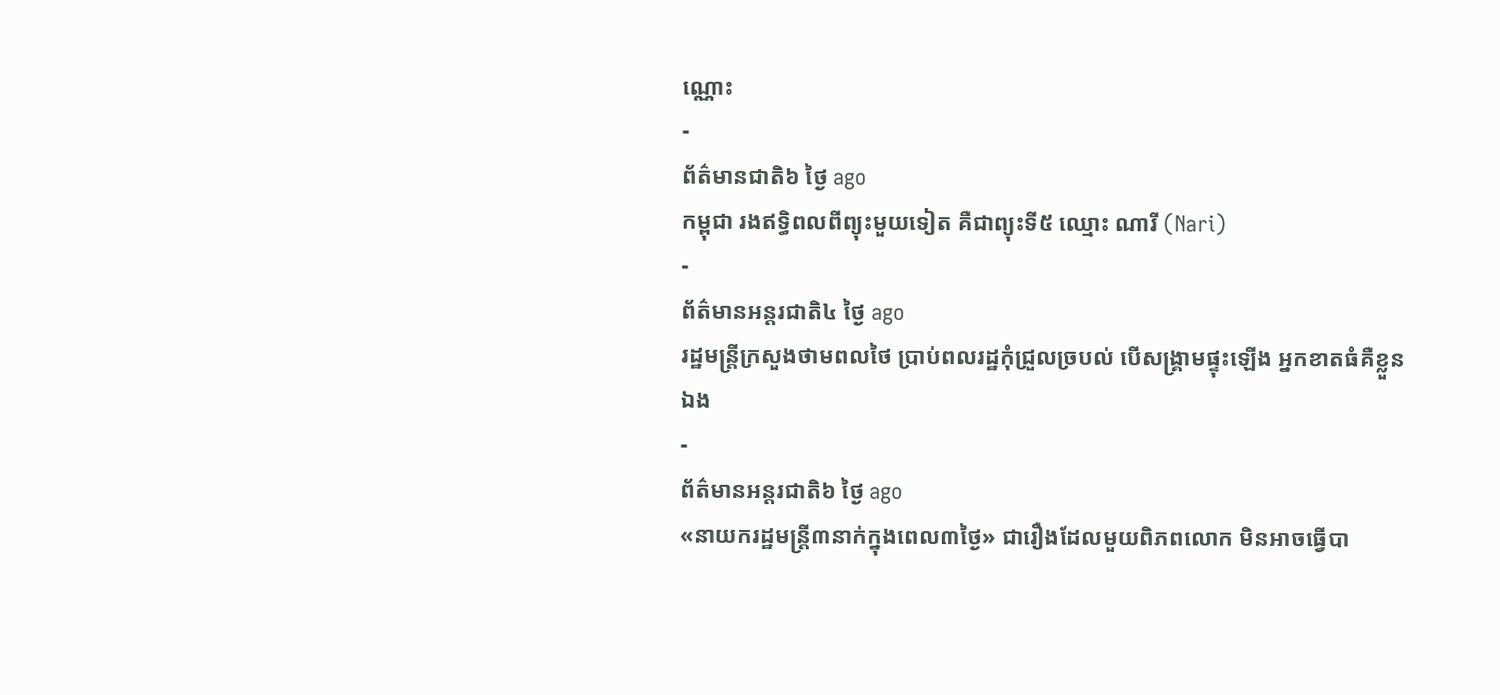ណ្ណោះ
-
ព័ត៌មានជាតិ៦ ថ្ងៃ ago
កម្ពុជា រងឥទ្ធិពលពីព្យុះមួយទៀត គឺជាព្យុះទី៥ ឈ្មោះ ណារី (Nari)
-
ព័ត៌មានអន្ដរជាតិ៤ ថ្ងៃ ago
រដ្ឋមន្ត្រីក្រសួងថាមពលថៃ ប្រាប់ពលរដ្ឋកុំជ្រួលច្របល់ បើសង្គ្រាមផ្ទុះឡើង អ្នកខាតធំគឺខ្លួនឯង
-
ព័ត៌មានអន្ដរជាតិ៦ ថ្ងៃ ago
«នាយករដ្ឋមន្ត្រី៣នាក់ក្នុងពេល៣ថ្ងៃ» ជារឿងដែលមួយពិភពលោក មិនអាចធ្វើបា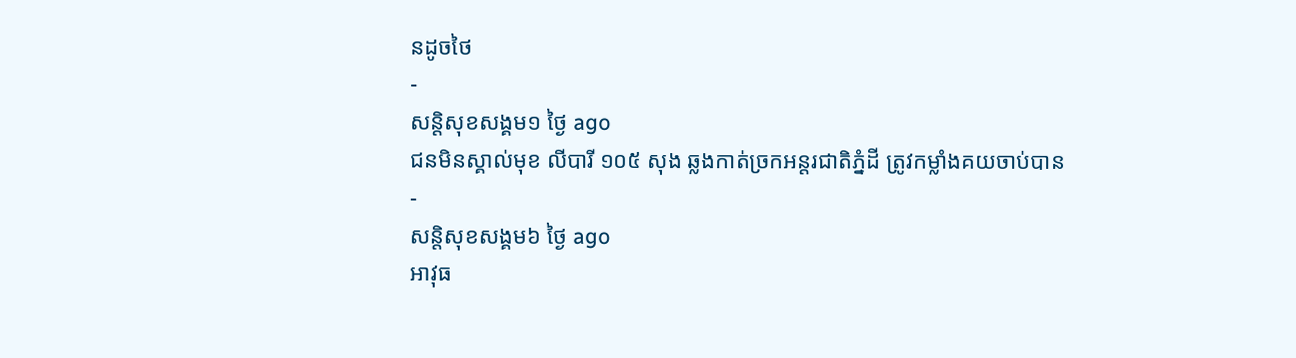នដូចថៃ
-
សន្តិសុខសង្គម១ ថ្ងៃ ago
ជនមិនស្គាល់មុខ លីបារី ១០៥ សុង ឆ្លងកាត់ច្រកអន្តរជាតិភ្នំដី ត្រូវកម្លាំងគយចាប់បាន
-
សន្តិសុខសង្គម៦ ថ្ងៃ ago
អាវុធ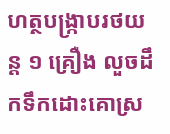ហត្ថបង្ក្រាបរថយន្ត ១ គ្រឿង លួចដឹកទឹកដោះគោស្រ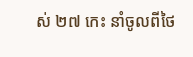ស់ ២៧ កេះ នាំចូលពីថៃ